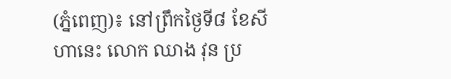(ភ្នំពេញ)៖ នៅព្រឹកថ្ងៃទី៨ ខែសីហានេះ លោក ឈាង វុន ប្រ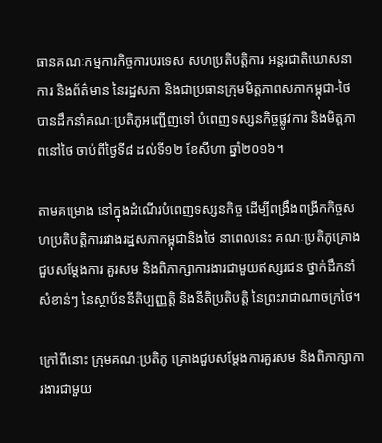ធានគណៈកម្មការកិច្ចការបរទេស សហប្រតិបត្តិការ អន្តរជាតិឃោសនាការ និងព័ត៌មាន នៃរដ្ឋសភា និងជាប្រធានក្រុមមិត្តភាពសភាកម្ពុជា-ថៃ បានដឹកនាំគណៈប្រតិភូអញ្ជើញទៅ បំពេញទស្សនកិច្ចផ្លូវការ និងមិត្តភាពនៅថៃ ចាប់ពីថ្ងៃទី៨ ដល់ទី១២ ខែសីហា ឆ្នាំ២០១៦។

តាមគម្រោង នៅក្នុងដំណើរបំពេញទស្សនកិច្ច ដើម្បីពង្រឹងពង្រីកកិច្ចសហប្រតិបត្តិការរវាងរដ្ឋសភាកម្ពុជានិងថៃ នាពេលនេះ គណៈប្រតិភូគ្រោងជួបសម្តែងការ គួរសម និងពិភាក្សាការងារជាមួយឥស្សរជន ថ្នាក់ដឹកនាំ សំខាន់ៗ នៃស្ថាប័ននីតិប្បញ្ញត្តិ និងនីតិប្រតិបត្តិ នៃព្រះរាជាណាចក្រថៃ។

ក្រៅពីនោះ ក្រុមគណៈប្រតិភូ គ្រោងជួបសម្តែងការគួរសម និងពិភាក្សាការងារជាមួយ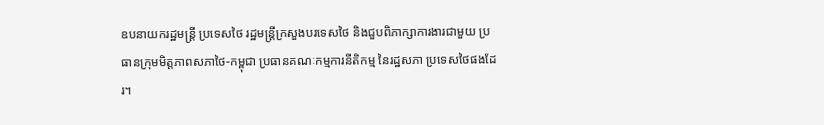ឧបនាយករដ្ឋមន្ត្រី ប្រទេសថៃ រដ្ឋមន្ត្រីក្រសួងបរទេសថៃ និងជួបពិភាក្សាការងារជាមួយ ប្រធានក្រុមមិត្តភាពសភាថៃ-កម្ពុជា ប្រធានគណៈកម្មការនីតិកម្ម នៃរដ្ឋសភា ប្រទេសថៃផងដែរ។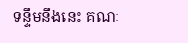ទន្ទឹមនឹងនេះ គណៈ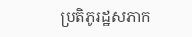ប្រតិភូរដ្ឋសភាក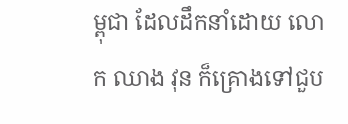ម្ពុជា ដែលដឹកនាំដោយ លោក ឈាង វុន ក៏គ្រោងទៅជួប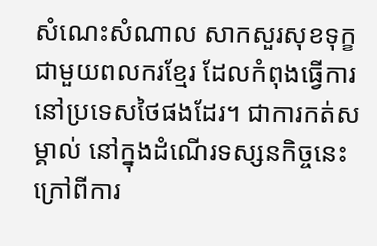សំណេះសំណាល សាកសួរសុខទុក្ខជាមួយពលករខ្មែរ ដែលកំពុងធ្វើការនៅប្រទេសថៃផងដែរ។ ជាការកត់សម្គាល់ នៅក្នុងដំណើរទស្សនកិច្ចនេះ ក្រៅពីការ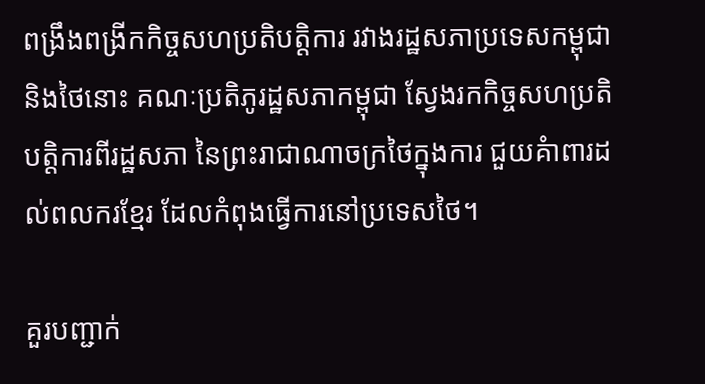ពង្រឹងពង្រីកកិច្ចសហប្រតិបត្តិការ រវាងរដ្ឋសភាប្រទេសកម្ពុជា និងថៃនោះ គណៈប្រតិភូរដ្ឋសភាកម្ពុជា ស្វែងរកកិច្ចសហប្រតិបត្តិការពីរដ្ឋសភា នៃព្រះរាជាណាចក្រថៃក្នុងការ ជួយគំាពារដល់ពលករខ្មែរ ដែលកំពុងធ្វើការនៅប្រទេសថៃ។

គួរបញ្ជាក់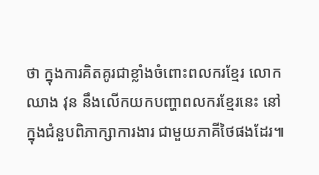ថា ក្នុងការគិតគូរជាខ្លាំងចំពោះពលករខ្មែរ លោក ឈាង វុន នឹងលើកយកបញ្ហាពលករខ្មែរនេះ នៅក្នុងជំនួបពិភាក្សាការងារ ជាមួយភាគីថៃផងដែរ៕